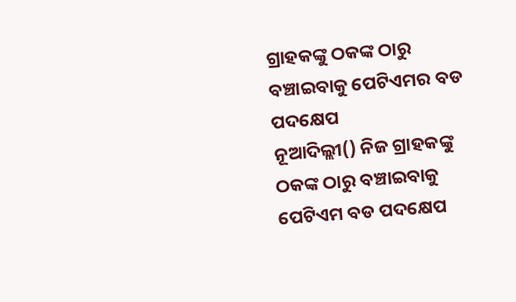ଗ୍ରାହକଙ୍କୁ ଠକଙ୍କ ଠାରୁ ବଞ୍ଚାଇବାକୁ ପେଟିଏମର ବଡ ପଦକ୍ଷେପ
ନୂଆଦିଲ୍ଲୀ() ନିଜ ଗ୍ରାହକଙ୍କୁ ଠକଙ୍କ ଠାରୁ ବଞ୍ଚାଇବାକୁ ପେଟିଏମ ବଡ ପଦକ୍ଷେପ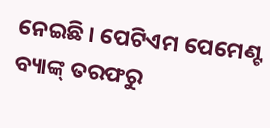ନେଇଛି । ପେଟିଏମ ପେମେଣ୍ଟ ବ୍ୟାଙ୍କ୍ ତରଫରୁ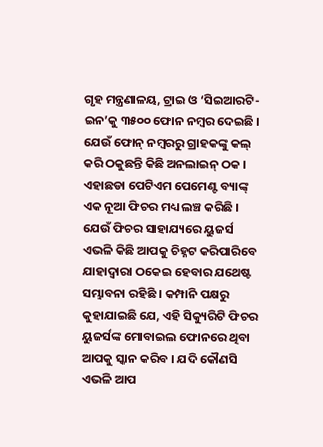ଗୃହ ମନ୍ତ୍ରଣାଳୟ, ଟ୍ରାଇ ଓ ‘ସିଇଆରଟି-ଇନ’କୁ ୩୫୦୦ ଫୋନ ନମ୍ବର ଦେଇଛି । ଯେଉଁ ଫୋନ୍ ନମ୍ବରରୁ ଗ୍ରାହକଙ୍କୁ କଲ୍ କରି ଠକୁଛନ୍ତି କିଛି ଅନଲାଇନ୍ ଠକ ।
ଏହାଛଡା ପେଟିଏମ ପେମେଣ୍ଟ ବ୍ୟାଙ୍କ୍ ଏକ ନୂଆ ଫିଚର ମଧ୍ୟ ଲଞ୍ଚ କରିଛି । ଯେଉଁ ଫିଚର ସାହାଯ୍ୟରେ ୟୁଜର୍ସ ଏଭଳି କିଛି ଆପକୁ ଚିହ୍ନଟ କରିପାରିବେ ଯାହାଦ୍ୱାରା ଠକେଇ ହେବାର ଯଥେଷ୍ଟ ସମ୍ଭାବନା ରହିଛି । କମ୍ପାନି ପକ୍ଷରୁ କୁହାଯାଇଛି ଯେ, ଏହି ସିକ୍ୟୁରିଟି ଫିଚର ୟୁଜର୍ସଙ୍କ ମୋବାଇଲ ଫୋନରେ ଥିବା ଆପକୁ ସ୍କାନ କରିବ । ଯଦି କୌଣସି ଏଭଳି ଆପ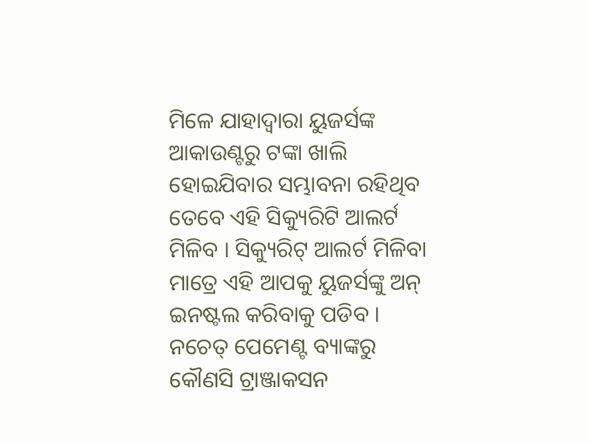ମିଳେ ଯାହାଦ୍ୱାରା ୟୁଜର୍ସଙ୍କ ଆକାଉଣ୍ଟରୁ ଟଙ୍କା ଖାଲି ହୋଇଯିବାର ସମ୍ଭାବନା ରହିଥିବ ତେବେ ଏହି ସିକ୍ୟୁରିଟି ଆଲର୍ଟ ମିଳିବ । ସିକ୍ୟୁରିଟ୍ ଆଲର୍ଟ ମିଳିବା ମାତ୍ରେ ଏହି ଆପକୁ ୟୁଜର୍ସଙ୍କୁ ଅନ୍ ଇନଷ୍ଟଲ କରିବାକୁ ପଡିବ । ନଚେତ୍ ପେମେଣ୍ଟ ବ୍ୟାଙ୍କରୁ କୌଣସି ଟ୍ରାଞ୍ଜାକସନ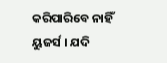କରିପାରିବେ ନାହିଁ ୟୁଜର୍ସ । ଯଦି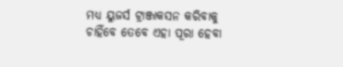ମଧ୍ୟ ୟୁଜର୍ସ ଟ୍ରାଞ୍ଜାକସନ କରିବାକୁ ଚାହିଁବେ ତେବେ ଏହା ପୂରା ହେବା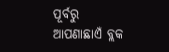ପୂର୍ବରୁ ଆପଣାଛାଏଁ ବ୍ଲକ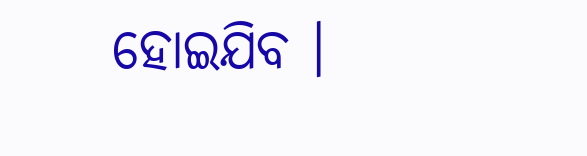ହୋଇଯିବ ।